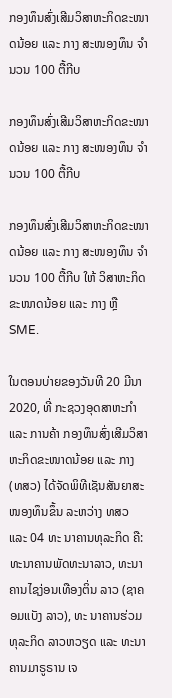ກອງທຶນສົ່ງເສີມວິສາຫະກິດຂະໜາດນ້ອຍ ແລະ ກາງ ສະໜອງທຶນ ຈຳນວນ 100 ຕື້ກີບ

ກອງທຶນສົ່ງເສີມວິສາຫະກິດຂະໜາດນ້ອຍ ແລະ ກາງ ສະໜອງທຶນ ຈຳນວນ 100 ຕື້ກີບ

ກອງທຶນສົ່ງເສີມວິສາຫະກິດຂະໜາດນ້ອຍ ແລະ ກາງ ສະໜອງທຶນ ຈຳນວນ 100 ຕື້ກີບ ໃຫ້ ວິສາຫະກິດຂະໜາດນ້ອຍ ແລະ ກາງ ຫຼື SME.

ໃນຕອນບ່າຍຂອງວັນທີ 20 ມີນາ 2020, ທີ່ ກະຊວງອຸດສາຫະກຳ ແລະ ການຄ້າ ກອງທຶນສົ່ງເສີມວິສາ ຫະກິດຂະໜາດນ້ອຍ ແລະ ກາງ (ທສວ) ໄດ້ຈັດພິທີເຊັນສັນຍາສະໜອງທຶນຂຶ້ນ ລະຫວ່າງ ທສວ ແລະ 04 ທະ ນາຄານທຸລະກິດ ຄື: ທະນາຄານພັດທະນາລາວ, ທະນາຄານໄຊງ່ອນເທືອງຕິ່ນ ລາວ (ຊາຄອມແບັງ ລາວ), ທະ ນາຄານຮ່ວມທຸລະກິດ ລາວຫວຽດ ແລະ ທະນາຄານມາຣູຣານ ເຈ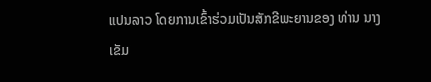ແປນລາວ ໂດຍການເຂົ້າຮ່ວມເປັນສັກຂີພະຍານຂອງ ທ່ານ ນາງ ເຂັມ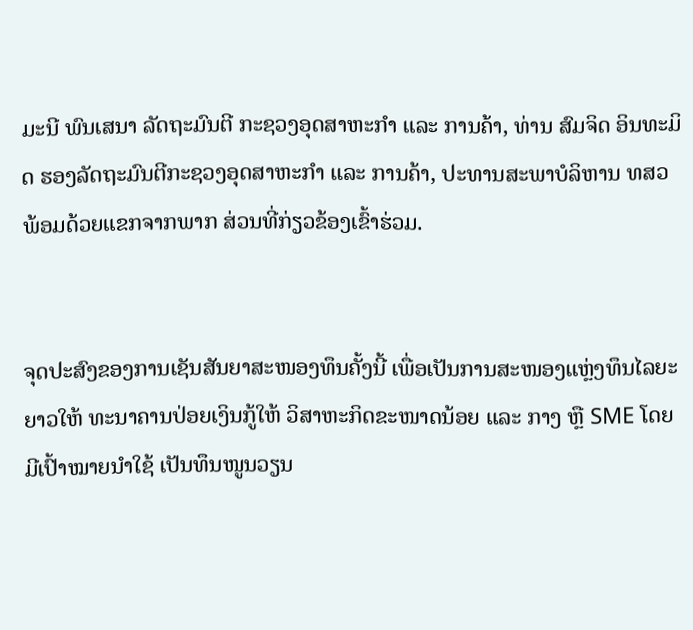ມະນີ ພົນເສນາ ລັດຖະມົນຕີ ກະຊວງອຸດສາຫະກໍາ ແລະ ການຄ້າ, ທ່ານ ສົມຈິດ ອິນທະມິດ ຮອງລັດຖະມົນຕີກະຊວງອຸດສາຫະກໍາ ແລະ ການຄ້າ, ປະທານສະພາບໍລິຫານ ທສວ ພ້ອມດ້ວຍແຂກຈາກພາກ ສ່ວນທີ່ກ່ຽວຂ້ອງເຂົ້າຮ່ວມ.


ຈຸດປະສົງຂອງການເຊັນສັນຍາສະໜອງທຶນຄັ້ງນີ້ ເພື່ອເປັນການສະໜອງແຫຼ່ງທຶນໄລຍະຍາວໃຫ້ ທະນາຄານປ່ອຍເງິນກູ້ໃຫ້ ວິສາຫະກິດຂະໜາດນ້ອຍ ແລະ ກາງ ຫຼື SME ໂດຍມີເປົ້າໝາຍນໍາໃຊ້ ເປັນທຶນໜູນວຽນ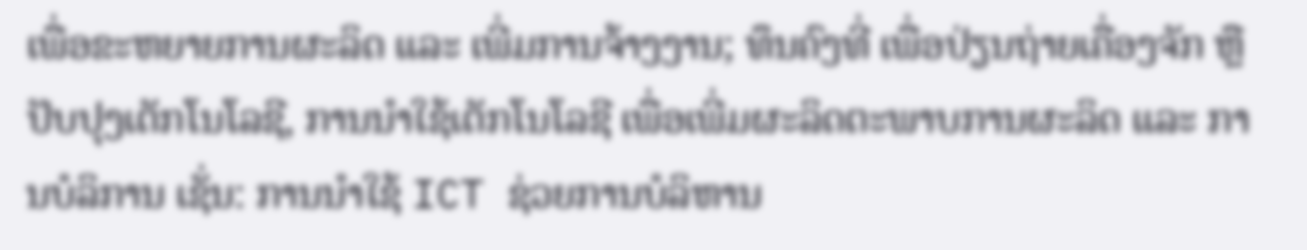ເພື່ອຂະຫຍາຍການຜະລິດ ແລະ ເພີ່ມການຈ້າງງານ; ທຶນຄົງທີ່ ເພື່ອປ່ຽນຖ່າຍເຄື່ອງຈັກ ຫຼື ປັບປຸງເຕັກໂນໂລຊີ, ການນຳໃຊ້ເຕັກໂນໂລຊີ ເພື່ອເພີ່ມຜະລິດຕະພາບການຜະລິດ ແລະ ການບໍລິການ ເຊັ່ນ: ການນຳໃຊ້ ICT ຊ່ວຍການບໍລິຫານ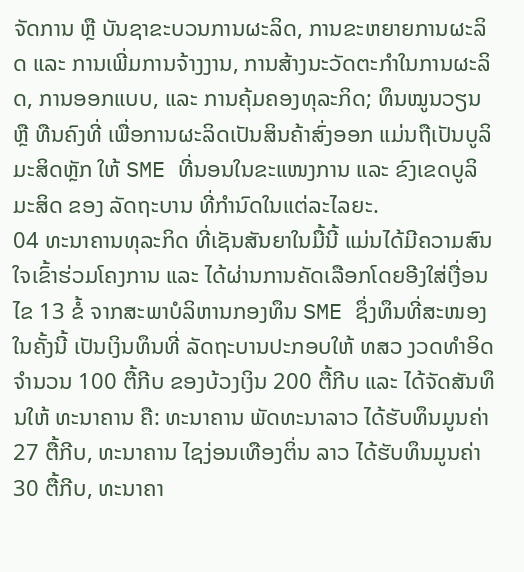ຈັດການ ຫຼື ບັນຊາຂະບວນການຜະລິດ, ການຂະຫຍາຍການຜະລິດ ແລະ ການເພີ່ມການຈ້າງງານ, ການສ້າງນະວັດຕະກໍາໃນການຜະລິດ, ການອອກແບບ, ແລະ ການຄຸ້ມຄອງທຸລະກິດ; ທຶນໝູນວຽນ ຫຼື ທືນຄົງທີ່ ເພື່ອການຜະລິດເປັນສິນຄ້າສົ່ງອອກ ແມ່ນຖືເປັນບູລິມະສິດຫຼັກ ໃຫ້ SME ທີ່ນອນໃນຂະແໜງການ ແລະ ຂົງເຂດບູລິມະສິດ ຂອງ ລັດຖະບານ ທີ່ກຳນົດໃນແຕ່ລະໄລຍະ.
04 ທະນາຄານທຸລະກິດ ທີ່ເຊັນສັນຍາໃນມື້ນີ້ ແມ່ນໄດ້ມີຄວາມສົນໃຈເຂົ້າຮ່ວມໂຄງການ ແລະ ໄດ້ຜ່ານການຄັດເລືອກໂດຍອີງໃສ່ເງື່ອນໄຂ 13 ຂໍ້ ຈາກສະພາບໍລິຫານກອງທຶນ SME ຊຶ່ງທຶນທີ່ສະໜອງໃນຄັ້ງນີ້ ເປັນເງິນທຶນທີ່ ລັດຖະບານປະກອບໃຫ້ ທສວ ງວດທໍາອິດ ຈໍານວນ 100 ຕື້ກີບ ຂອງບ້ວງເງິນ 200 ຕື້ກີບ ແລະ ໄດ້ຈັດສັນທຶນໃຫ້ ທະນາຄານ ຄື: ທະນາຄານ ພັດທະນາລາວ ໄດ້ຮັບທຶນມູນຄ່າ 27 ຕື້ກີບ, ທະນາຄານ ໄຊງ່ອນເທືອງຕິ່ນ ລາວ ໄດ້ຮັບທຶນມູນຄ່າ 30 ຕື້ກີບ, ທະນາຄາ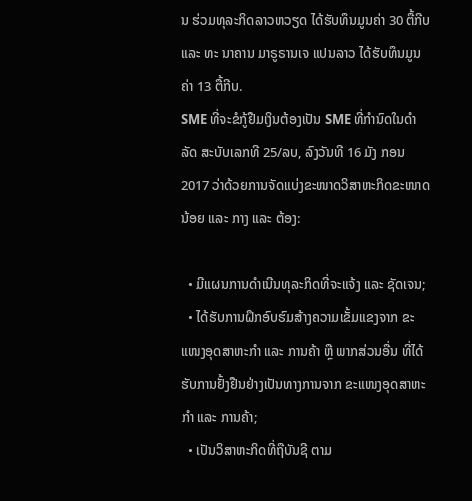ນ ຮ່ວມທຸລະກິດລາວຫວຽດ ໄດ້ຮັບທຶນມູນຄ່າ 30 ຕື້ກີບ ແລະ ທະ ນາຄານ ມາຣູຣານເຈ ແປນລາວ ໄດ້ຮັບທຶນມູນຄ່າ 13 ຕື້ກີບ.
SME ທີ່ຈະຂໍກູ້ຢືມເງິນຕ້ອງເປັນ SME ທີ່ກຳນົດໃນດຳລັດ ສະບັບເລກທີ 25/ລບ, ລົງວັນທີ 16 ມັງ ກອນ 2017 ວ່າດ້ວຍການຈັດແບ່ງຂະໜາດວິສາຫະກິດຂະໜາດນ້ອຍ ແລະ ກາງ ແລະ ຕ້ອງ:

  • ມີແຜນການດຳເນີນທຸລະກິດທີ່ຈະແຈ້ງ ແລະ ຊັດເຈນ;
  • ໄດ້ຮັບການຝຶກອົບຮົມສ້າງຄວາມເຂັ້ມແຂງຈາກ ຂະແໜງອຸດສາຫະກໍາ ແລະ ການຄ້າ ຫຼື ພາກສ່ວນອື່ນ ທີ່ໄດ້ຮັບການຢັ້ງຢືນຢ່າງເປັນທາງການຈາກ ຂະແໜງອຸດສາຫະກໍາ ແລະ ການຄ້າ;
  • ເປັນວິສາຫະກິດທີ່ຖືບັນຊີ ຕາມ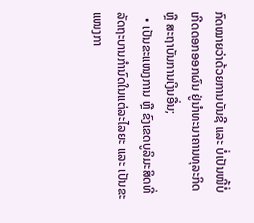ກົດໝາຍວ່າດ້ວຍການບັນຊີ ແລະ ບໍ່ເປັນໜີ້ບໍ່ເກີດດອກອອກຜົນ ຢູ່ນໍາທະນາຄານທຸລະກິດ ຫຼື ສະຖາບັນການເງິນອື່ນ;
  • ເປັນຂະແໜງການ ຫຼື ຂົງເຂດບູລິມະສິດທີ່ ລັດຖະບານກຳນົດໃນແຕ່ລະໄລຍະ ແລະ ເປັນຂະແໜງກາ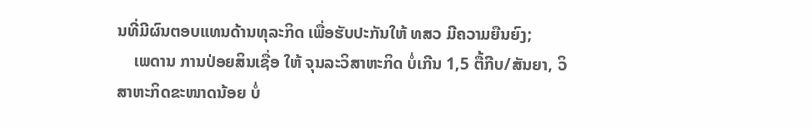ນທີ່ມີຜົນຕອບແທນດ້ານທຸລະກິດ ເພື່ອຮັບປະກັນໃຫ້ ທສວ ມີຄວາມຍືນຍົງ;
    ເພດານ ການປ່ອຍສິນເຊື່ອ ໃຫ້ ຈຸນລະວິສາຫະກິດ ບໍ່ເກີນ 1,5 ຕື້ກີບ/ສັນຍາ, ວິສາຫະກິດຂະໜາດນ້ອຍ ບໍ່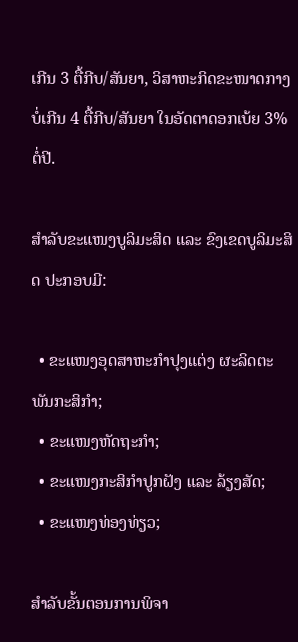ເກີນ 3 ຕື້ກີບ/ສັນຍາ, ວິສາຫະກິດຂະໜາດກາງ ບໍ່ເກີນ 4 ຕື້ກີບ/ສັນຍາ ໃນອັດຕາດອກເບ້ຍ 3% ຕໍ່ປີ.

ສໍາລັບຂະແໜງບູລິມະສິດ ແລະ ຂົງເຂດບູລິມະສິດ ປະກອບມີ:

  • ຂະແໜງອຸດສາຫະກໍາປຸງແຕ່ງ ຜະລິດຕະພັນກະສິກຳ;
  • ຂະແໜງຫັດຖະກຳ;
  • ຂະແໜງກະສິກຳປູກຝັງ ແລະ ລ້ຽງສັດ;
  • ຂະແໜງທ່ອງທ່ຽວ;

ສໍາລັບຂັ້ນຕອນການພິຈາ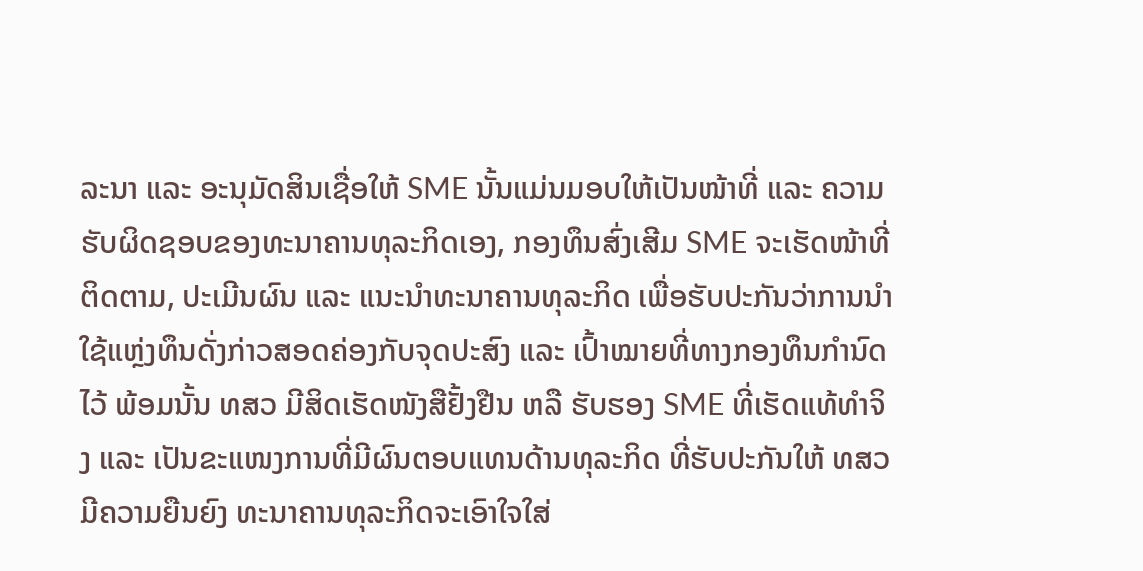ລະນາ ແລະ ອະນຸມັດສິນເຊື່ອໃຫ້ SME ນັ້ນແມ່ນມອບໃຫ້ເປັນໜ້າທີ່ ແລະ ຄວາມຮັບຜິດຊອບຂອງທະນາຄານທຸລະກິດເອງ, ກອງທຶນສົ່ງເສີມ SME ຈະເຮັດໜ້າທີ່ຕິດຕາມ, ປະເມີນຜົນ ແລະ ແນະນໍາທະນາຄານທຸລະກິດ ເພື່ອຮັບປະກັນວ່າການນໍາໃຊ້ແຫຼ່ງທຶນດັ່ງກ່າວສອດຄ່ອງກັບຈຸດປະສົງ ແລະ ເປົ້າໝາຍທີ່ທາງກອງທຶນກໍານົດໄວ້ ພ້ອມນັ້ນ ທສວ ມີສິດເຮັດໜັງສືຢັ້ງຢືນ ຫລື ຮັບຮອງ SME ທີ່ເຮັດແທ້ທຳຈິງ ແລະ ເປັນຂະແໜງການທີ່ມີຜົນຕອບແທນດ້ານທຸລະກິດ ທີ່ຮັບປະກັນໃຫ້ ທສວ ມີຄວາມຍືນຍົງ ທະນາຄານທຸລະກິດຈະເອົາໃຈໃສ່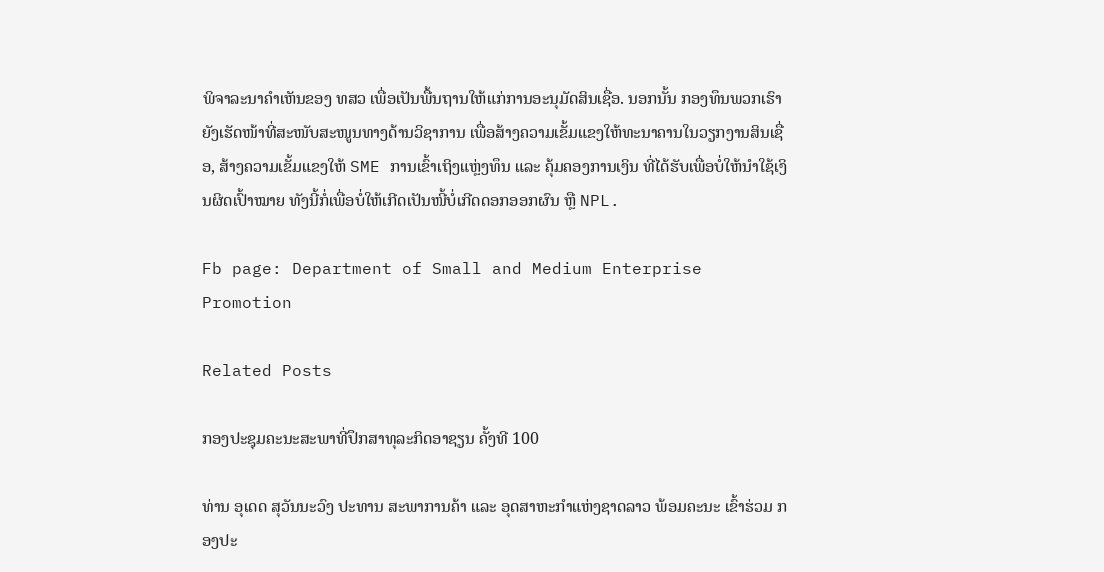ພິຈາລະນາຄຳເຫັນຂອງ ທສວ ເພື່ອເປັນພື້ນຖານໃຫ້ແກ່ການອະນຸມັດສິນເຊື່ອ. ນອກນັ້ນ ກອງທຶນພວກເຮົາຍັງເຮັດໜ້າທີ່ສະໜັບສະໜູນທາງດ້ານວິຊາການ ເພື່ອສ້າງຄວາມເຂັ້ມແຂງໃຫ້ທະນາຄານໃນວຽກງານສິນເຊື່ອ, ສ້າງຄວາມເຂັ້ມແຂງໃຫ້ SME ການເຂົ້າເຖິງແຫຼ່ງທຶນ ແລະ ຄຸ້ມຄອງການເງິນ ທີ່ໄດ້ຮັບເພື່ອບໍ່ໃຫ້ນໍາໃຊ້ເງິນຜິດເປົ້າໝາຍ ທັງນີ້ກໍ່ເພື່ອບໍ່ໃຫ້ເກີດເປັນໜີ້ບໍ່ເກີດດອກອອກຜົນ ຫຼື NPL.

Fb page: Department of Small and Medium Enterprise Promotion

Related Posts

ກອງປະຊຸມຄະນະສະພາທີ່ປຶກສາທຸລະກິດອາຊຽນ ຄັ້ງທີ 100

ທ່ານ ອຸເດດ ສຸວັນນະວົງ ປະທານ ສະພາການຄ້າ ແລະ ອຸດສາຫະກຳແຫ່ງຊາດລາວ ພ້ອມຄະນະ ເຂົ້າຮ່ວມ ກອງປະ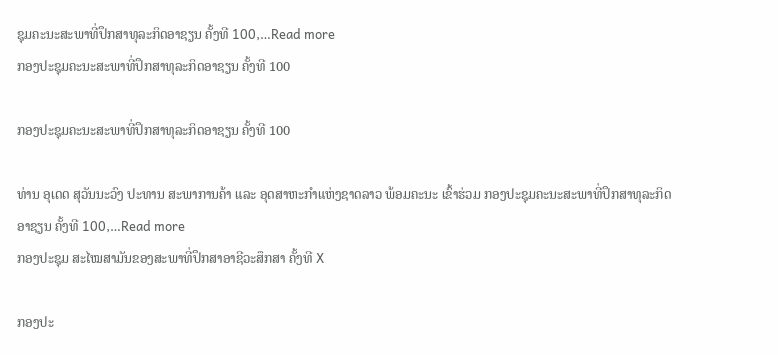ຊຸມຄະນະສະພາທີ່ປຶກສາທຸລະກິດອາຊຽນ ຄັ້ງທີ 100,…Read more
ກອງປະຊຸມຄະນະສະພາທີ່ປຶກສາທຸລະກິດອາຊຽນ ຄັ້ງທີ 100

ກອງປະຊຸມຄະນະສະພາທີ່ປຶກສາທຸລະກິດອາຊຽນ ຄັ້ງທີ 100

ທ່ານ ອຸເດດ ສຸວັນນະວົງ ປະທານ ສະພາການຄ້າ ແລະ ອຸດສາຫະກຳແຫ່ງຊາດລາວ ພ້ອມຄະນະ ເຂົ້າຮ່ວມ ກອງປະຊຸມຄະນະສະພາທີ່ປຶກສາທຸລະກິດອາຊຽນ ຄັ້ງທີ 100,…Read more
ກອງປະຊຸມ ສະໄໝສາມັນຂອງສະພາທີ່ປຶກສາອາຊີວະສຶກສາ ຄັ້ງທີ X

ກອງປະ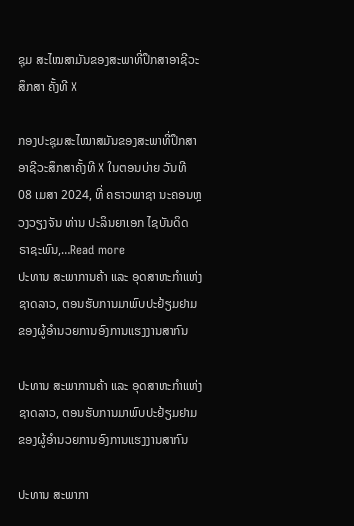ຊຸມ ສະໄໝສາມັນຂອງສະພາທີ່ປຶກສາອາຊີວະສຶກສາ ຄັ້ງທີ X

ກອງປະຊຸມສະໄໝາສມັນຂອງສະພາທີ່ປຶກສາອາຊີວະສຶກສາຄັ້ງທີ X ໃນຕອນບ່າຍ ວັນທີ 08 ເມສາ 2024, ທີ່ ຄຣາວພາຊາ ນະຄອນຫຼວງວຽງຈັນ ທ່ານ ປະລິນຍາເອກ ໄຊບັນດິດ ຣາຊະພົນ,…Read more
ປະທານ ສະພາການຄ້າ ແລະ ອຸດສາຫະກຳແຫ່ງຊາດລາວ, ຕອນຮັບການມາພົບປະຢ້ຽມຢາມ ຂອງຜູ້ອຳນວຍການອົງການແຮງງານສາກົນ

ປະທານ ສະພາການຄ້າ ແລະ ອຸດສາຫະກຳແຫ່ງຊາດລາວ, ຕອນຮັບການມາພົບປະຢ້ຽມຢາມ ຂອງຜູ້ອຳນວຍການອົງການແຮງງານສາກົນ

ປະທານ ສະພາກາ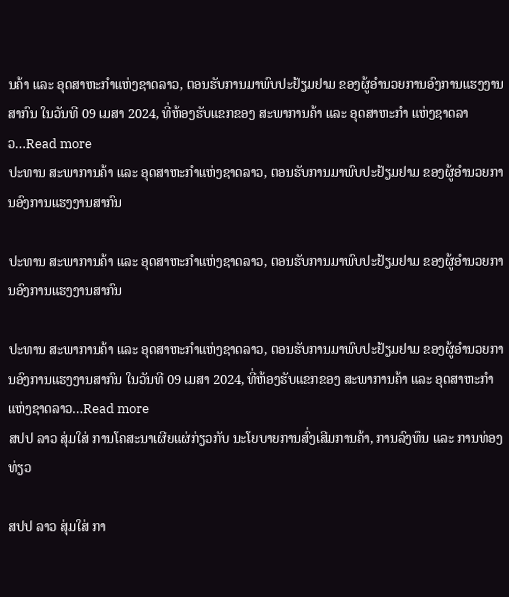ນຄ້າ ແລະ ອຸດສາຫະກຳແຫ່ງຊາດລາວ, ຕອນຮັບການມາພົບປະຢ້ຽມຢາມ ຂອງຜູ້ອຳນວຍການອົງການແຮງງານສາກົນ ໃນວັນທີ 09 ເມສາ 2024, ທີ່ຫ້ອງຮັບແຂກຂອງ ສະພາການຄ້າ ແລະ ອຸດສາຫະກຳ ແຫ່ງຊາດລາວ…Read more
ປະທານ ສະພາການຄ້າ ແລະ ອຸດສາຫະກຳແຫ່ງຊາດລາວ, ຕອນຮັບການມາພົບປະຢ້ຽມຢາມ ຂອງຜູ້ອຳນວຍການອົງການແຮງງານສາກົນ

ປະທານ ສະພາການຄ້າ ແລະ ອຸດສາຫະກຳແຫ່ງຊາດລາວ, ຕອນຮັບການມາພົບປະຢ້ຽມຢາມ ຂອງຜູ້ອຳນວຍການອົງການແຮງງານສາກົນ

ປະທານ ສະພາການຄ້າ ແລະ ອຸດສາຫະກຳແຫ່ງຊາດລາວ, ຕອນຮັບການມາພົບປະຢ້ຽມຢາມ ຂອງຜູ້ອຳນວຍການອົງການແຮງງານສາກົນ ໃນວັນທີ 09 ເມສາ 2024, ທີ່ຫ້ອງຮັບແຂກຂອງ ສະພາການຄ້າ ແລະ ອຸດສາຫະກຳ ແຫ່ງຊາດລາວ…Read more
ສປປ ລາວ ສຸ່ມໃສ່ ການໂຄສະນາເຜີຍແຜ່ກ່ຽວກັບ ນະໂຍບາຍການສົ່ງເສີມການຄ້າ, ການລົງທຶນ ແລະ ການທ່ອງທ່ຽວ

ສປປ ລາວ ສຸ່ມໃສ່ ກາ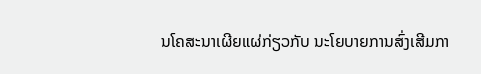ນໂຄສະນາເຜີຍແຜ່ກ່ຽວກັບ ນະໂຍບາຍການສົ່ງເສີມກາ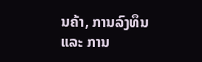ນຄ້າ, ການລົງທຶນ ແລະ ການ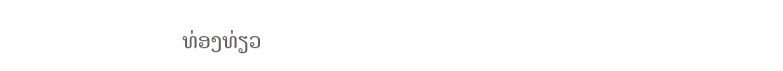ທ່ອງທ່ຽວ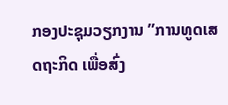ກອງປະຊຸມວຽກງານ ”ການທູດເສດຖະກິດ ເພື່ອສົ່ງ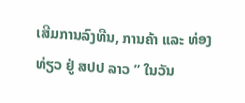ເສີມການລົງທືນ, ການຄ້າ ແລະ ທ່ອງທ່ຽວ ຢູ່ ສປປ ລາວ ” ໃນວັນ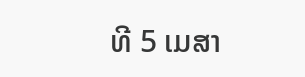ທີ 5 ເມສາ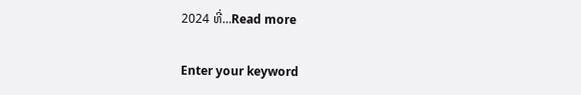2024 ທີ່…Read more

Enter your keyword